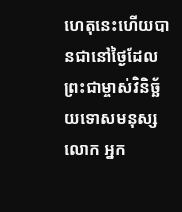ហេតុនេះហើយបានជានៅថ្ងៃដែលព្រះជាម្ចាស់វិនិច្ឆ័យទោសមនុស្សលោក អ្នក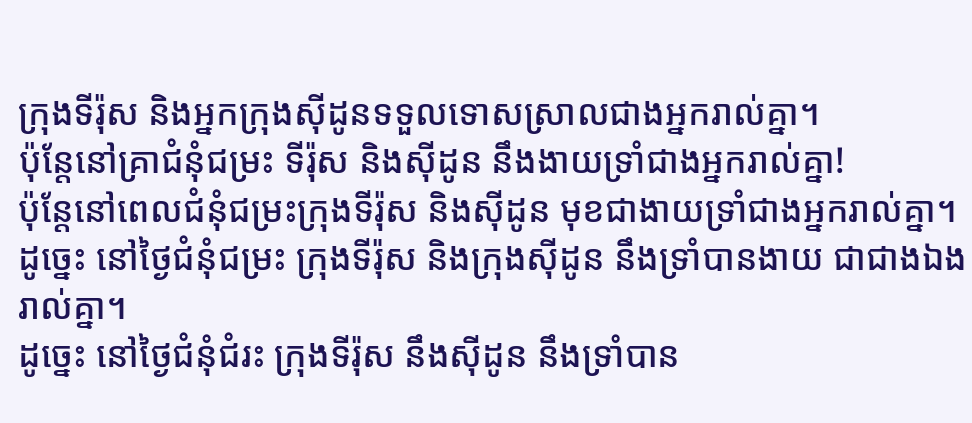ក្រុងទីរ៉ុស និងអ្នកក្រុងស៊ីដូនទទួលទោសស្រាលជាងអ្នករាល់គ្នា។
ប៉ុន្តែនៅគ្រាជំនុំជម្រះ ទីរ៉ុស និងស៊ីដូន នឹងងាយទ្រាំជាងអ្នករាល់គ្នា!
ប៉ុន្ដែនៅពេលជំនុំជម្រះក្រុងទីរ៉ុស និងស៊ីដូន មុខជាងាយទ្រាំជាងអ្នករាល់គ្នា។
ដូច្នេះ នៅថ្ងៃជំនុំជម្រះ ក្រុងទីរ៉ុស និងក្រុងស៊ីដូន នឹងទ្រាំបានងាយ ជាជាងឯងរាល់គ្នា។
ដូច្នេះ នៅថ្ងៃជំនុំជំរះ ក្រុងទីរ៉ុស នឹងស៊ីដូន នឹងទ្រាំបាន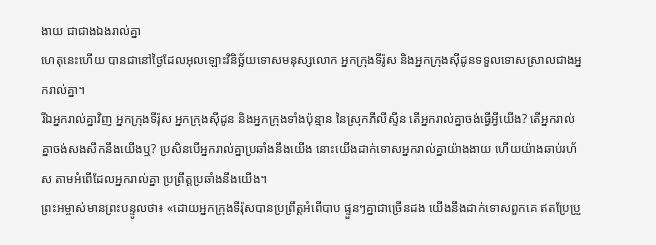ងាយ ជាជាងឯងរាល់គ្នា
ហេតុនេះហើយ បានជានៅថ្ងៃដែលអុលឡោះវិនិច្ឆ័យទោសមនុស្សលោក អ្នកក្រុងទីរ៉ូស និងអ្នកក្រុងស៊ីដូនទទួលទោសស្រាលជាងអ្នករាល់គ្នា។
រីឯអ្នករាល់គ្នាវិញ អ្នកក្រុងទីរ៉ុស អ្នកក្រុងស៊ីដូន និងអ្នកក្រុងទាំងប៉ុន្មាន នៃស្រុកភីលីស្ទីន តើអ្នករាល់គ្នាចង់ធ្វើអ្វីយើង? តើអ្នករាល់គ្នាចង់សងសឹកនឹងយើងឬ? ប្រសិនបើអ្នករាល់គ្នាប្រឆាំងនឹងយើង នោះយើងដាក់ទោសអ្នករាល់គ្នាយ៉ាងងាយ ហើយយ៉ាងឆាប់រហ័ស តាមអំពើដែលអ្នករាល់គ្នា ប្រព្រឹត្តប្រឆាំងនឹងយើង។
ព្រះអម្ចាស់មានព្រះបន្ទូលថា៖ «ដោយអ្នកក្រុងទីរ៉ុសបានប្រព្រឹត្តអំពើបាប ផ្ទួនៗគ្នាជាច្រើនដង យើងនឹងដាក់ទោសពួកគេ ឥតប្រែប្រួ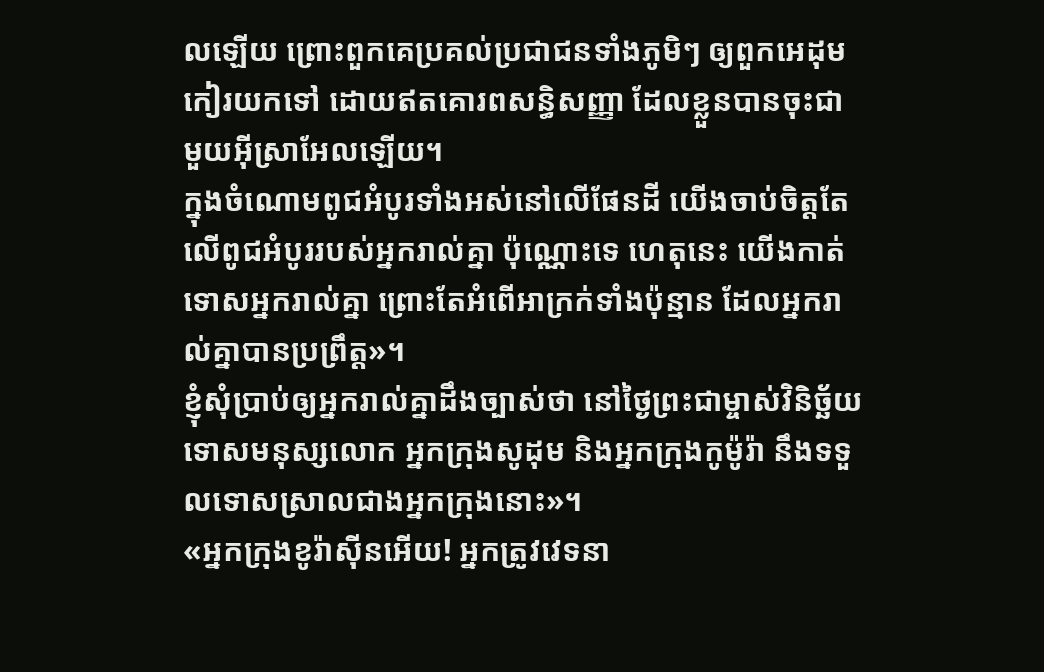លឡើយ ព្រោះពួកគេប្រគល់ប្រជាជនទាំងភូមិៗ ឲ្យពួកអេដុមកៀរយកទៅ ដោយឥតគោរពសន្ធិសញ្ញា ដែលខ្លួនបានចុះជាមួយអ៊ីស្រាអែលឡើយ។
ក្នុងចំណោមពូជអំបូរទាំងអស់នៅលើផែនដី យើងចាប់ចិត្តតែលើពូជអំបូររបស់អ្នករាល់គ្នា ប៉ុណ្ណោះទេ ហេតុនេះ យើងកាត់ទោសអ្នករាល់គ្នា ព្រោះតែអំពើអាក្រក់ទាំងប៉ុន្មាន ដែលអ្នករាល់គ្នាបានប្រព្រឹត្ត»។
ខ្ញុំសុំប្រាប់ឲ្យអ្នករាល់គ្នាដឹងច្បាស់ថា នៅថ្ងៃព្រះជាម្ចាស់វិនិច្ឆ័យទោសមនុស្សលោក អ្នកក្រុងសូដុម និងអ្នកក្រុងកូម៉ូរ៉ា នឹងទទួលទោសស្រាលជាងអ្នកក្រុងនោះ»។
«អ្នកក្រុងខូរ៉ាស៊ីនអើយ! អ្នកត្រូវវេទនា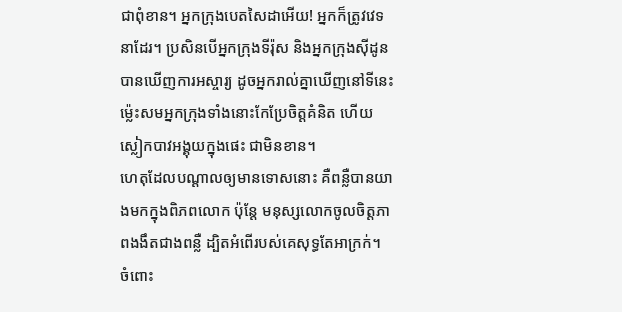ជាពុំខាន។ អ្នកក្រុងបេតសៃដាអើយ! អ្នកក៏ត្រូវវេទនាដែរ។ ប្រសិនបើអ្នកក្រុងទីរ៉ុស និងអ្នកក្រុងស៊ីដូនបានឃើញការអស្ចារ្យ ដូចអ្នករាល់គ្នាឃើញនៅទីនេះ ម៉្លេះសមអ្នកក្រុងទាំងនោះកែប្រែចិត្តគំនិត ហើយស្លៀកបាវអង្គុយក្នុងផេះ ជាមិនខាន។
ហេតុដែលបណ្ដាលឲ្យមានទោសនោះ គឺពន្លឺបានយាងមកក្នុងពិភពលោក ប៉ុន្តែ មនុស្សលោកចូលចិត្តភាពងងឹតជាងពន្លឺ ដ្បិតអំពើរបស់គេសុទ្ធតែអាក្រក់។
ចំពោះ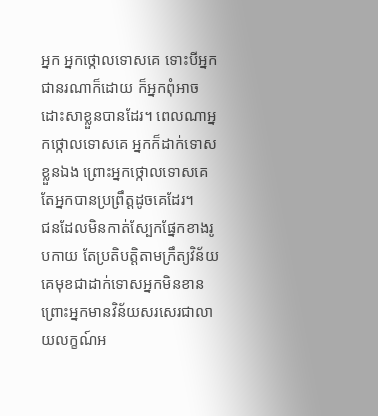អ្នក អ្នកថ្កោលទោសគេ ទោះបីអ្នកជានរណាក៏ដោយ ក៏អ្នកពុំអាចដោះសាខ្លួនបានដែរ។ ពេលណាអ្នកថ្កោលទោសគេ អ្នកក៏ដាក់ទោសខ្លួនឯង ព្រោះអ្នកថ្កោលទោសគេ តែអ្នកបានប្រព្រឹត្តដូចគេដែរ។
ជនដែលមិនកាត់ស្បែកផ្នែកខាងរូបកាយ តែប្រតិបត្តិតាមក្រឹត្យវិន័យ គេមុខជាដាក់ទោសអ្នកមិនខាន ព្រោះអ្នកមានវិន័យសរសេរជាលាយលក្ខណ៍អ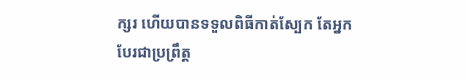ក្សរ ហើយបានទទួលពិធីកាត់ស្បែក តែអ្នកបែរជាប្រព្រឹត្ត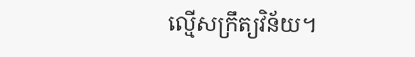ល្មើសក្រឹត្យវិន័យ។